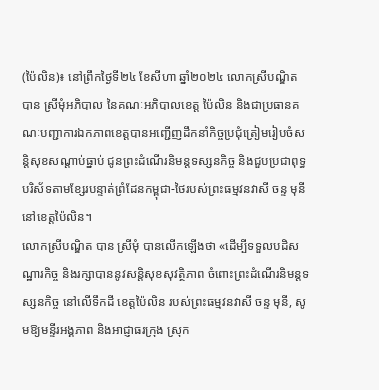(ប៉ៃលិន)៖ នៅព្រឹកថ្ងៃទី២៤ ខែសីហា ឆ្នាំ២០២៤ លោកស្រីបណ្ឌិត បាន ស្រីមុំអភិបាល នៃគណៈអភិបាលខេត្ត ប៉ៃលិន និងជាប្រធានគណៈបញ្ជាការឯកភាពខេត្តបានអញ្ជើញដឹកនាំកិច្ចប្រជុំត្រៀមរៀបចំសន្តិសុខសណ្តាប់ធ្នាប់ ជូនព្រះដំណើរនិមន្តទស្សនកិច្ច និងជួបប្រជាពុទ្ធបរិស័ទតាមខ្សែរបន្ទាត់ព្រំដែនកម្ពុជា-ថៃរបស់ព្រះធម្មវនវាសី ចន្ទ មុនី នៅខេត្តប៉ៃលិន។
លោកស្រីបណ្ឌិត បាន ស្រីមុំ បានលើកឡើងថា «ដើម្បីទទួលបដិសណ្ឋារកិច្ច និងរក្សាបាននូវសន្តិសុខសុវត្ថិភាព ចំពោះព្រះដំណើរនិមន្តទស្សនកិច្ច នៅលើទឹកដី ខេត្តប៉ៃលិន របស់ព្រះធម្មវនវាសី ចន្ទ មុនី, សូមឱ្យមន្ទីរអង្គភាព និងអាជ្ញាធរក្រុង ស្រុក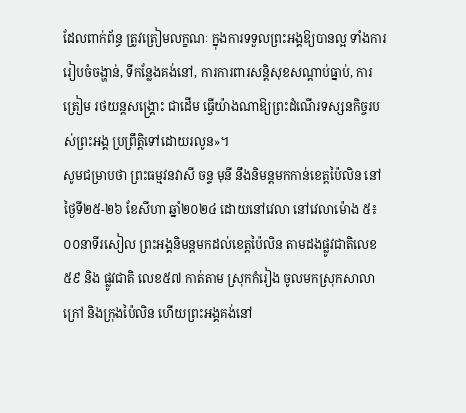ដែលពាក់ព័ន្ធ ត្រូវត្រៀមលក្ខណៈ ក្នុងការទទួលព្រះអង្គឱ្យបានល្អ ទាំងការរៀបចំចង្ហាន់, ទីកន្លែងគង់នៅ, ការការពារសន្តិសុខសណ្តាប់ធ្នាប់, ការត្រៀម រថយន្តសង្រ្គោះ ជាដើម ធ្វើយ៉ាងណាឱ្យព្រះដំណើរទស្សនកិច្ចរបស់ព្រះអង្គ ប្រព្រឹត្តិទៅដោយរលូន»។
សូមជម្រាបថា ព្រះធម្មវនវាសី ចន្ទ មុនី នឹងនិមន្តមកកាន់ខេត្តប៉ៃលិន នៅថ្ងៃទី២៥-២៦ ខែសីហា ឆ្នាំ២០២៤ ដោយនៅវេលា នៅវេលាម៉ោង ៥៖០០នាទីរសៀល ព្រះអង្គនិមន្តមកដល់ខេត្តប៉ៃលិន តាមដងផ្លូវជាតិលេខ ៥៩ និង ផ្លូវជាតិ លេខ៥៧ កាត់តាម ស្រុកកំរៀង ចូលមកស្រុកសាលាក្រៅ និងក្រុងប៉ៃលិន ហើយព្រះអង្គគង់នៅ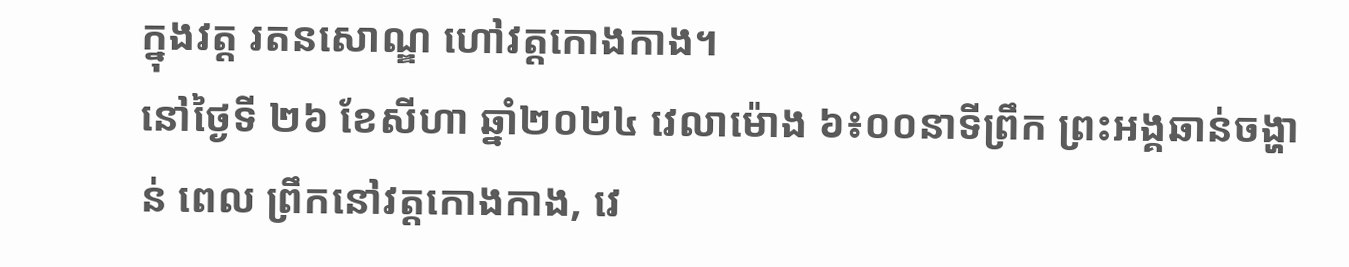ក្នុងវត្ត រតនសោណ្ឌ ហៅវត្តកោងកាង។
នៅថ្ងៃទី ២៦ ខែសីហា ឆ្នាំ២០២៤ វេលាម៉ោង ៦៖០០នាទីព្រឹក ព្រះអង្គឆាន់ចង្ហាន់ ពេល ព្រឹកនៅវត្តកោងកាង, វេ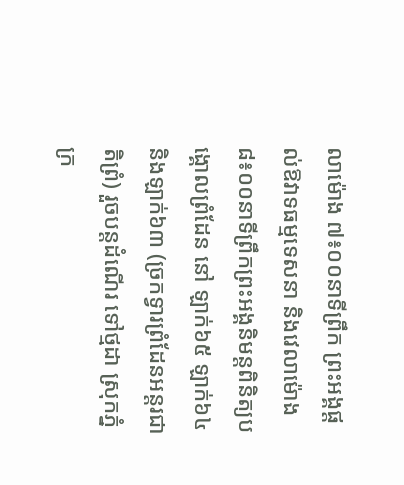លាម៉ោង ៧៖០០នាទីព្រឹក ព្រះអង្គផ្តល់ឱវាទធម្មទេសនា និងវេលាម៉ោង ៨៖០០នាទីព្រឹកព្រះអង្គនិមន្ដពិនិត្យបង្គោលព្រំដែន នៅ ឡាក់៦៥ ឡាក់៦៤ និងឡាក់៦៣ (ច្រកទ្វារព្រំដែនអន្តរជាតិព្រំ) រួចបន្តដំណើរ ទៅថ្មដា ស្រុកភ្នំក្រ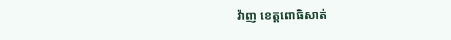វ៉ាញ ខេត្តពោធិសាត់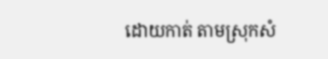ដោយកាត់ តាមស្រុកសំ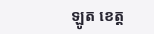ឡូត ខេត្ត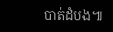បាត់ដំបង៕